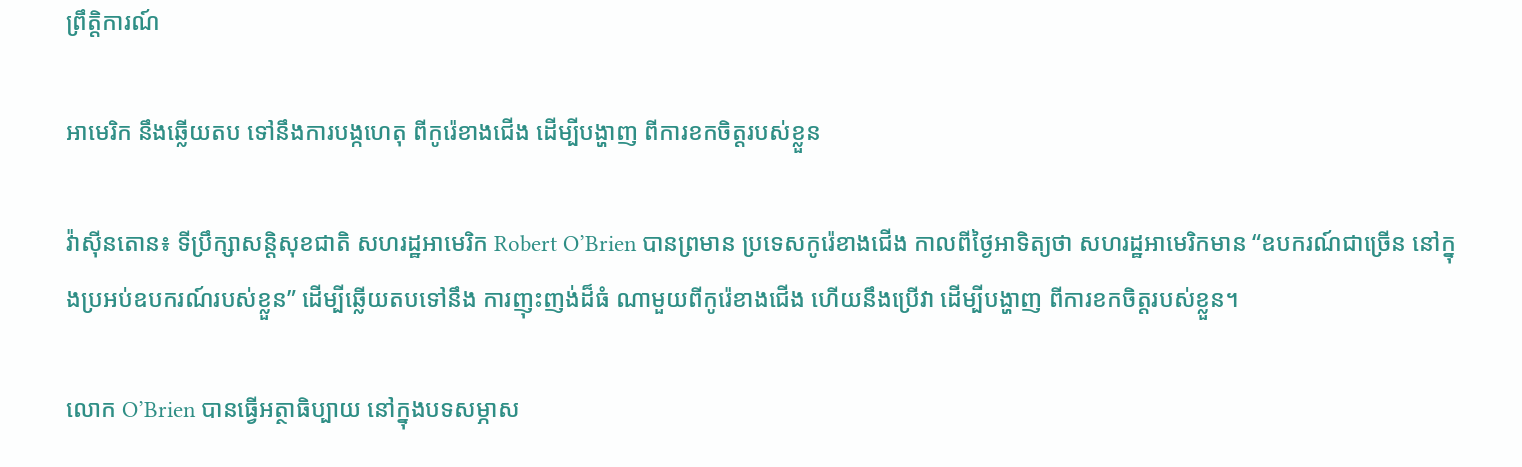ព្រឹត្តិការណ៍

អាមេរិក នឹងឆ្លើយតប ទៅនឹងការបង្កហេតុ ពីកូរ៉េខាងជើង ដើម្បីបង្ហាញ ពីការខកចិត្ដរបស់ខ្លួន

វ៉ាស៊ីនតោន៖ ទីប្រឹក្សាសន្តិសុខជាតិ សហរដ្ឋអាមេរិក Robert O’Brien បានព្រមាន ប្រទេសកូរ៉េខាងជើង កាលពីថ្ងៃអាទិត្យថា សហរដ្ឋអាមេរិកមាន “ឧបករណ៍ជាច្រើន នៅក្នុងប្រអប់ឧបករណ៍របស់ខ្លួន” ដើម្បីឆ្លើយតបទៅនឹង ការញុះញង់ដ៏ធំ ណាមួយពីកូរ៉េខាងជើង ហើយនឹងប្រើវា ដើម្បីបង្ហាញ ពីការខកចិត្តរបស់ខ្លួន។

លោក O’Brien បានធ្វើអត្ថាធិប្បាយ នៅក្នុងបទសម្ភាស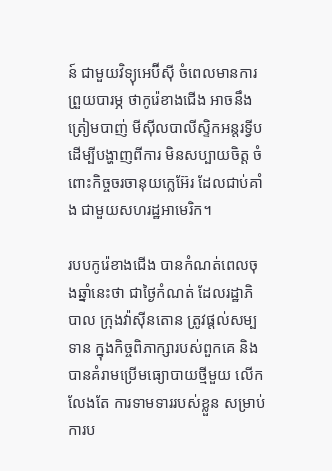ន៍ ជាមួយវិទ្យុអេប៊ីស៊ី ចំពេលមានការព្រួយបារម្ភ ថាកូរ៉េខាងជើង អាចនឹងត្រៀមបាញ់ មីស៊ីលបាលីស្ទិកអន្តរទ្វីប ដើម្បីបង្ហាញពីការ មិនសប្បាយចិត្ត ចំពោះកិច្ចចរចានុយក្លេអ៊ែរ ដែលជាប់គាំង ជាមួយសហរដ្ឋអាមេរិក។

របបកូរ៉េខាងជើង បានកំណត់ពេលចុងឆ្នាំនេះថា ជាថ្ងៃកំណត់ ដែលរដ្ឋាភិបាល ក្រុងវ៉ាស៊ីនតោន ត្រូវផ្តល់សម្បទាន ក្នុងកិច្ចពិភាក្សារបស់ពួកគេ និងបានគំរាមប្រើមធ្យោបាយថ្មីមួយ លើកលែងតែ ការទាមទាររបស់ខ្លួន សម្រាប់ការប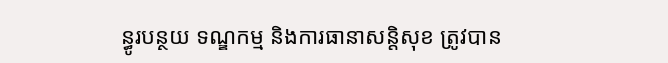ន្ធូរបន្ថយ ទណ្ឌកម្ម និងការធានាសន្តិសុខ ត្រូវបាន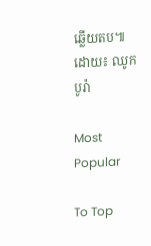ឆ្លើយតប៕ ដោយ៖ ឈូក បូរ៉ា

Most Popular

To Top